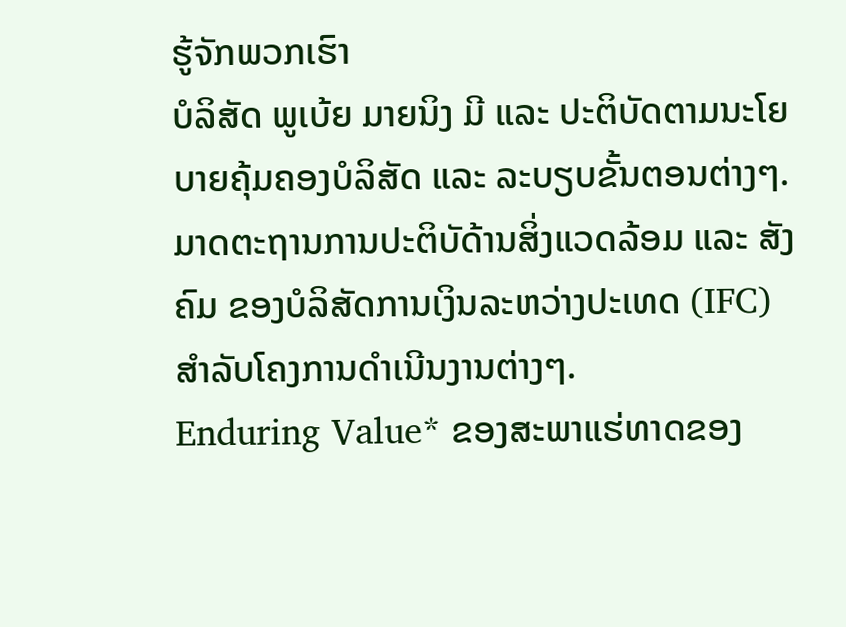ຮູ້ຈັກພວກເຮົາ
ບໍລິສັດ ພູເບ້ຍ ມາຍນິງ ມີ ແລະ ປະຕິບັດຕາມນະໂຍບາຍຄຸ້ມຄອງບໍລິສັດ ແລະ ລະບຽບຂັ້ນຕອນຕ່າງໆ.
ມາດຕະຖານການປະຕິບັດ້ານສິ່ງແວດລ້ອມ ແລະ ສັງຄົມ ຂອງບໍລິສັດການເງິນລະຫວ່າງປະເທດ (IFC) ສໍາລັບໂຄງການດໍາເນີນງານຕ່າງໆ.
Enduring Value* ຂອງສະພາແຮ່ທາດຂອງ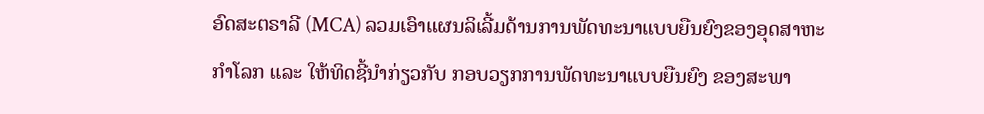ອົດສະຕຣາລີ (MCA) ລວມເອົາແຜນລິເລີ້ມດ້ານການພັດທະນາແບບຍືນຍົງຂອງອຸດສາຫະກໍາໂລກ ແລະ ໃຫ້ທິດຊີ້ນໍາກ່ຽວກັບ ກອບວຽກການພັດທະນາແບບຍືນຍົງ ຂອງສະພາ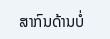ສາກົນດ້ານບໍ່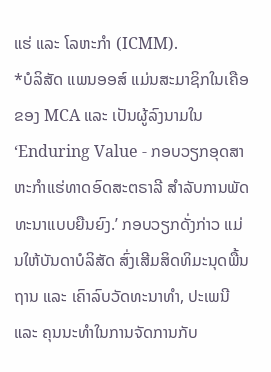ແຮ່ ແລະ ໂລຫະກໍາ (ICMM).
*ບໍລິສັດ ແພນອອສ໌ ແມ່ນສະມາຊິກໃນເຄືອຂອງ MCA ແລະ ເປັນຜູ້ລົງນາມໃນ ‘Enduring Value - ກອບວຽກອຸດສາຫະກໍາແຮ່ທາດອົດສະຕຣາລີ ສໍາລັບການພັດທະນາແບບຍືນຍົງ.’ ກອບວຽກດັ່ງກ່າວ ແມ່ນໃຫ້ບັນດາບໍລິສັດ ສົ່ງເສີມສິດທິມະນຸດພື້ນຖານ ແລະ ເຄົາລົບວັດທະນາທໍາ, ປະເພນີ ແລະ ຄຸນນະທໍາໃນການຈັດການກັບ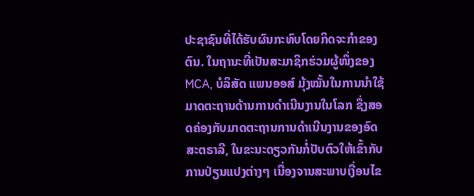ປະຊາຊົນທີ່ໄດ້ຮັບຜົນກະທົບໂດຍກິດຈະກໍາຂອງຕົນ. ໃນຖານະທີ່ເປັນສະມາຊິກຮ່ວມຜູ້ໜຶ່ງຂອງ MCA, ບໍລິສັດ ແພນອອສ໌ ມຸ້ງໝັ້ນໃນການນໍາໃຊ້ມາດຕະຖານດ້ານການດໍາເນີນງານໃນໂລກ ຊຶ່ງສອດຄ່ອງກັບມາດຕະຖານການດໍາເນີນງານຂອງອົດສະຕຣາລີ, ໃນຂະນະດຽວກັນກໍ່ປັບຕົວໃຫ້ເຂົ້າກັບການປ່ຽນແປງຕ່າງໆ ເນື່ອງຈານສະພາບເງື່ອນໄຂ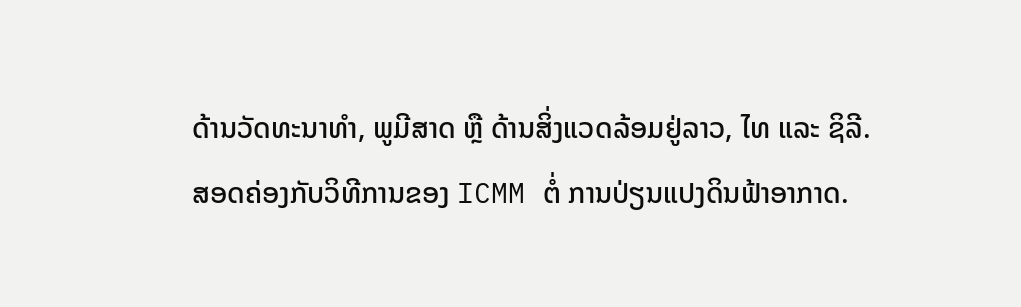ດ້ານວັດທະນາທໍາ, ພູມີສາດ ຫຼື ດ້ານສິ່ງແວດລ້ອມຢູ່ລາວ, ໄທ ແລະ ຊິລີ.
ສອດຄ່ອງກັບວິທີການຂອງ ICMM ຕໍ່ ການປ່ຽນແປງດິນຟ້າອາກາດ.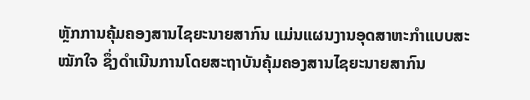ຫຼັກການຄຸ້ມຄອງສານໄຊຍະນາຍສາກົນ ແມ່ນແຜນງານອຸດສາຫະກໍາແບບສະໝັກໃຈ ຊຶ່ງດໍາເນີນການໂດຍສະຖາບັນຄຸ້ມຄອງສານໄຊຍະນາຍສາກົນ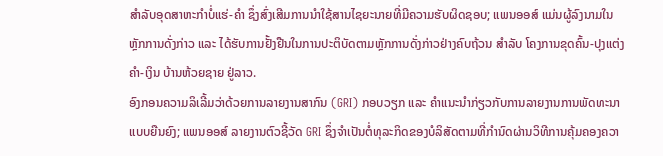ສໍາລັບອຸດສາຫະກໍາບໍ່ແຮ່-ຄໍາ ຊຶ່ງສົ່ງເສີມການນໍາໃຊ້ສານໄຊຍະນາຍທີ່ມີຄວາມຮັບຜິດຊອບ; ແພນອອສ໌ ແມ່ນຜູ້ລົງນາມໃນຫຼັກການດັ່ງກ່າວ ແລະ ໄດ້ຮັບການຢັ້ງຢືນໃນການປະຕິບັດຕາມຫຼັກການດັ່ງກ່າວຢ່າງຄົບຖ້ວນ ສໍາລັບ ໂຄງການຂຸດຄົ້ນ-ປຸງແຕ່ງ ຄໍາ-ເງິນ ບ້ານຫ້ວຍຊາຍ ຢູ່ລາວ.
ອົງກອນຄວາມລິເລີ້ມວ່າດ້ວຍການລາຍງານສາກົນ (GRI) ກອບວຽກ ແລະ ຄໍາແນະນໍາກ່ຽວກັບການລາຍງານການພັດທະນາແບບຍືນຍົງ; ແພນອອສ໌ ລາຍງານຕົວຊີ້ວັດ GRI ຊຶ່ງຈໍາເປັນຕໍ່ທຸລະກິດຂອງບໍລິສັດຕາມທີ່ກໍານົດຜ່ານວິທີການຄຸ້ມຄອງຄວາ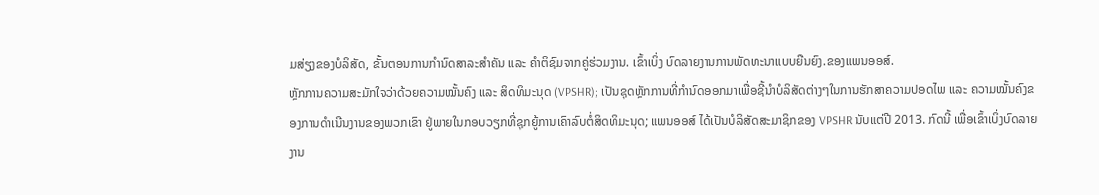ມສ່ຽງຂອງບໍລິສັດ, ຂັ້ນຕອນການກໍານົດສາລະສໍາຄັນ ແລະ ຄໍາຕິຊົມຈາກຄູ່ຮ່ວມງານ. ເຂົ້າເບິ່ງ ບົດລາຍງານການພັດທະນາແບບຍືນຍົງ.ຂອງແພນອອສ໌.
ຫຼັກການຄວາມສະມັກໃຈວ່າດ້ວຍຄວາມໝັ້ນຄົງ ແລະ ສິດທິມະນຸດ (VPSHR); ເປັນຊຸດຫຼັກການທີ່ກໍານົດອອກມາເພື່ອຊີ້ນໍາບໍລິສັດຕ່າງໆໃນການຮັກສາຄວາມປອດໄພ ແລະ ຄວາມໝັ້ນຄົງຂອງການດໍາເນີນງານຂອງພວກເຂົາ ຢູ່ພາຍໃນກອບວຽກທີ່ຊຸກຍູ້ການເຄົາລົບຕໍ່ສິດທິມະນຸດ; ແພນອອສ໌ ໄດ້ເປັນບໍລິສັດສະມາຊິກຂອງ VPSHR ນັບແຕ່ປີ 2013. ກົດນີ້ ເພື່ອເຂົ້າເບິ່ງບົດລາຍງານ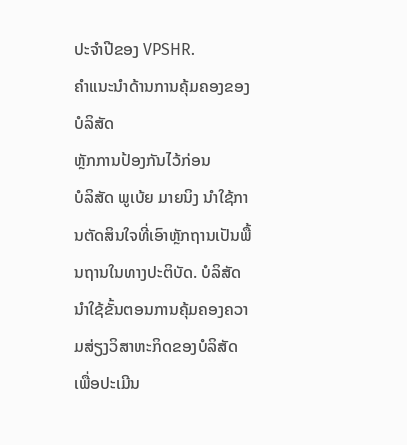ປະຈໍາປີຂອງ VPSHR.
ຄໍາແນະນໍາດ້ານການຄຸ້ມຄອງຂອງບໍລິສັດ
ຫຼັກການປ້ອງກັນໄວ້ກ່ອນ
ບໍລິສັດ ພູເບ້ຍ ມາຍນິງ ນໍາໃຊ້ການຕັດສິນໃຈທີ່ເອົາຫຼັກຖານເປັນພື້ນຖານໃນທາງປະຕິບັດ. ບໍລິສັດ ນໍາໃຊ້ຂັ້ນຕອນການຄຸ້ມຄອງຄວາມສ່ຽງວິສາຫະກິດຂອງບໍລິສັດ ເພື່ອປະເມີນ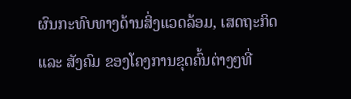ຜົນກະທົບທາງດ້ານສິ່ງແວດລ້ອມ, ເສດຖະກິດ ແລະ ສັງຄົມ ຂອງໂຄງການຂຸດຄົ້ນຕ່າງໆທີ່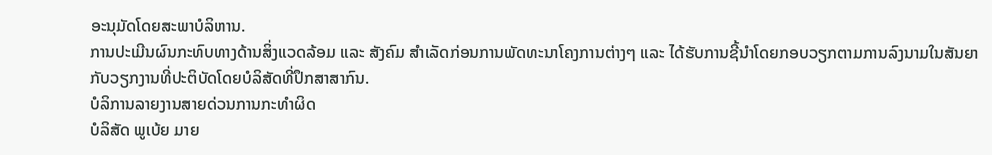ອະນຸມັດໂດຍສະພາບໍລິຫານ.
ການປະເມີນຜົນກະທົບທາງດ້ານສິ່ງແວດລ້ອມ ແລະ ສັງຄົມ ສໍາເລັດກ່ອນການພັດທະນາໂຄງການຕ່າງໆ ແລະ ໄດ້ຮັບການຊີ້ນໍາໂດຍກອບວຽກຕາມການລົງນາມໃນສັນຍາ ກັບວຽກງານທີ່ປະຕິບັດໂດຍບໍລິສັດທີ່ປຶກສາສາກົນ.
ບໍລິການລາຍງານສາຍດ່ວນການກະທໍາຜິດ
ບໍລິສັດ ພູເບ້ຍ ມາຍ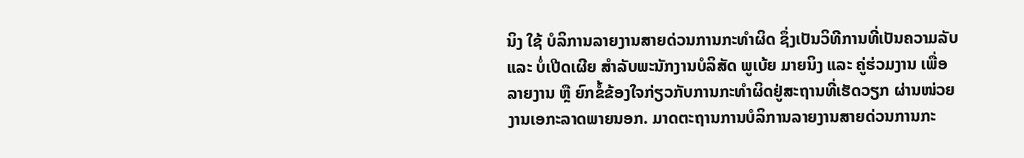ນິງ ໃຊ້ ບໍລິການລາຍງານສາຍດ່ວນການກະທໍາຜິດ ຊຶ່ງເປັນວິທີການທີ່ເປັນຄວາມລັບ ແລະ ບໍ່ເປີດເຜີຍ ສໍາລັບພະນັກງານບໍລິສັດ ພູເບ້ຍ ມາຍນິງ ແລະ ຄູ່ຮ່ວມງານ ເພື່ອລາຍງານ ຫຼື ຍົກຂໍ້ຂ້ອງໃຈກ່ຽວກັບການກະທໍາຜິດຢູ່ສະຖານທີ່ເຮັດວຽກ ຜ່ານໜ່ວຍງານເອກະລາດພາຍນອກ. ມາດຕະຖານການບໍລິການລາຍງານສາຍດ່ວນການກະ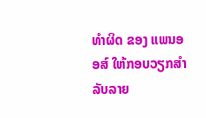ທໍາຜິດ ຂອງ ແພນອອສ໌ ໃຫ້ກອບວຽກສໍາລັບລາຍ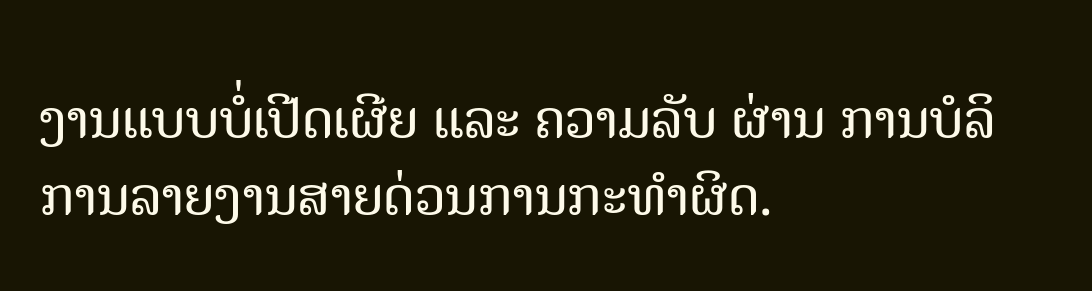ງານແບບບໍ່ເປີດເຜີຍ ແລະ ຄວາມລັບ ຜ່ານ ການບໍລິການລາຍງານສາຍດ່ວນການກະທໍາຜິດ.